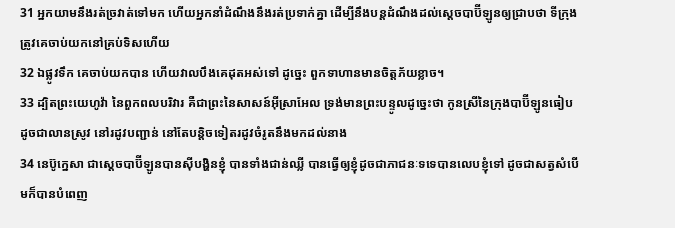31 អ្នកយាមនឹងរត់ច្រវាត់ទៅមក ហើយអ្នកនាំដំណឹងនឹងរត់ប្រទាក់គ្នា ដើម្បីនឹងបន្តដំណឹងដល់ស្តេចបាប៊ីឡូនឲ្យជ្រាបថា ទីក្រុងត្រូវគេចាប់យកនៅគ្រប់ទិសហើយ
32 ឯផ្លូវទឹក គេចាប់យកបាន ហើយវាលបឹងគេដុតអស់ទៅ ដូច្នេះ ពួកទាហានមានចិត្តភ័យខ្លាច។
33 ដ្បិតព្រះយេហូវ៉ា នៃពួកពលបរិវារ គឺជាព្រះនៃសាសន៍អ៊ីស្រាអែល ទ្រង់មានព្រះបន្ទូលដូច្នេះថា កូនស្រីនៃក្រុងបាប៊ីឡូនធៀបដូចជាលានស្រូវ នៅរដូវបញ្ជាន់ នៅតែបន្តិចទៀតរដូវចំរូតនឹងមកដល់នាង
34 នេប៊ូក្នេសា ជាស្តេចបាប៊ីឡូនបានស៊ីបង្ហិនខ្ញុំ បានទាំងជាន់ឈ្លី បានធ្វើឲ្យខ្ញុំដូចជាភាជនៈទទេបានលេបខ្ញុំទៅ ដូចជាសត្វសំបើមក៏បានបំពេញ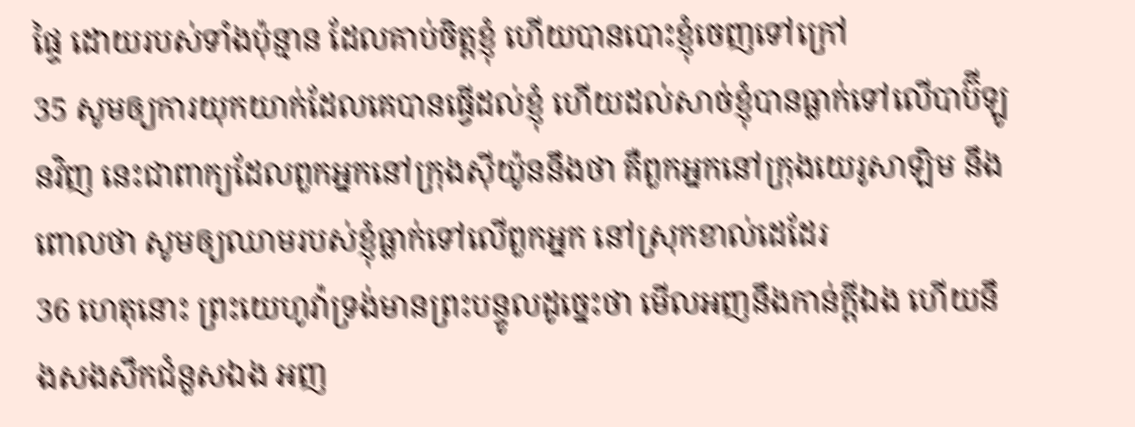ផ្ទៃ ដោយរបស់ទាំងប៉ុន្មាន ដែលគាប់ចិត្តខ្ញុំ ហើយបានបោះខ្ញុំចេញទៅក្រៅ
35 សូមឲ្យការយុកយាក់ដែលគេបានធ្វើដល់ខ្ញុំ ហើយដល់សាច់ខ្ញុំបានធ្លាក់ទៅលើបាប៊ីឡូនវិញ នេះជាពាក្យដែលពួកអ្នកនៅក្រុងស៊ីយ៉ូននឹងថា គឺពួកអ្នកនៅក្រុងយេរូសាឡិម នឹងពោលថា សូមឲ្យឈាមរបស់ខ្ញុំធ្លាក់ទៅលើពួកអ្នក នៅស្រុកខាល់ដេដែរ
36 ហេតុនោះ ព្រះយេហូវ៉ាទ្រង់មានព្រះបន្ទូលដូច្នេះថា មើលអញនឹងកាន់ក្តីឯង ហើយនឹងសងសឹកជំនួសឯង អញ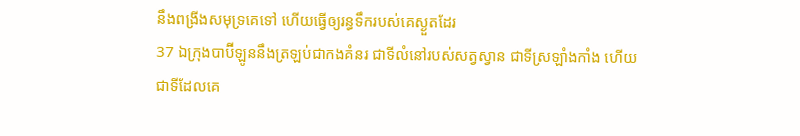នឹងពង្រីងសមុទ្រគេទៅ ហើយធ្វើឲ្យរន្ធទឹករបស់គេស្ងួតដែរ
37 ឯក្រុងបាប៊ីឡូននឹងត្រឡប់ជាកងគំនរ ជាទីលំនៅរបស់សត្វស្វាន ជាទីស្រឡាំងកាំង ហើយជាទីដែលគេ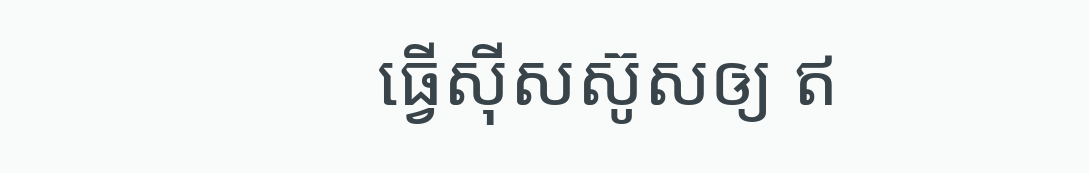ធ្វើស៊ីសស៊ូសឲ្យ ឥ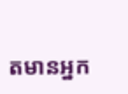តមានអ្នក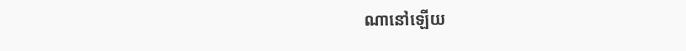ណានៅឡើយ